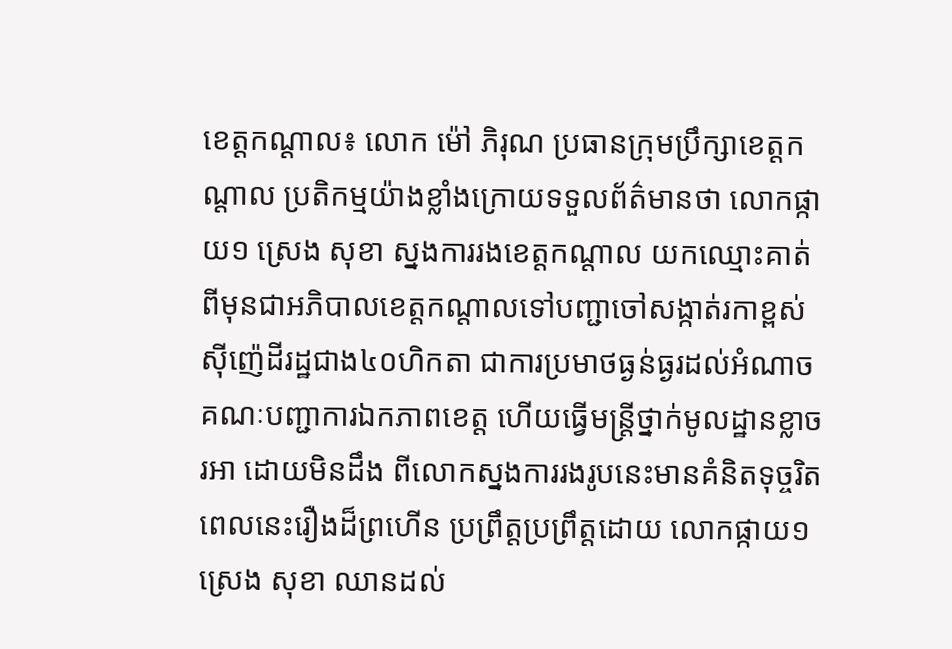ខេត្តកណ្តាល៖ លោក ម៉ៅ ភិរុណ ប្រធានក្រុមប្រឹក្សាខេត្តកណ្តាល ប្រតិកម្មយ៉ាងខ្លាំងក្រោយទទួលព័ត៌មានថា លោកផ្កាយ១ ស្រេង សុខា ស្នងការរងខេត្តកណ្តាល យកឈ្មោះគាត់ ពីមុនជាអភិបាលខេត្តកណ្តាលទៅបញ្ជាចៅសង្កាត់រកាខ្ពស់ ស៊ីញ៉េដីរដ្ឋជាង៤០ហិកតា ជាការប្រមាថធ្ងន់ធ្ងរដល់អំណាចគណៈបញ្ជាការឯកភាពខេត្ត ហើយធ្វើមន្ត្រីថ្នាក់មូលដ្ឋានខ្លាចរអា ដោយមិនដឹង ពីលោកស្នងការរងរូបនេះមានគំនិតទុច្ចរិត
ពេលនេះរឿងដ៏ព្រហើន ប្រព្រឹត្តប្រព្រឹត្តដោយ លោកផ្កាយ១ ស្រេង សុខា ឈានដល់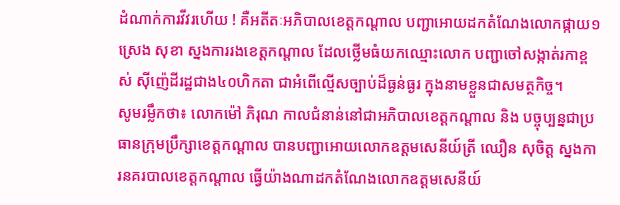ដំណាក់ការវីវរហើយ ! គឺអតីតៈអភិបាលខេត្តកណ្តាល បញ្ជាអោយដកតំណែងលោកផ្កាយ១ ស្រេង សុខា ស្នងការរងខេត្តកណ្តាល ដែលថ្លើមធំយកឈ្មោះលោក បញ្ជាចៅសង្កាត់រកាខ្ពស់ ស៊ីញ៉េដីរដ្ឋជាង៤០ហិកតា ជាអំពើល្មើសច្បាប់ដ៏ធ្ងន់ធ្ងរ ក្នុងនាមខ្លួនជាសមត្ថកិច្ច។
សូមរម្លឹកថា៖ លោកម៉ៅ ភិរុណ កាលជំនាន់នៅជាអភិបាលខេត្តកណ្តាល និង បច្ចុប្បន្នជាប្រធានក្រុមប្រឹក្សាខេត្តកណ្តាល បានបញ្ជាអោយលោកឧត្តមសេនីយ៍ត្រី ឈឿន សុចិត្ត ស្នងការនគរបាលខេត្តកណ្តាល ធ្វើយ៉ាងណាដកតំណែងលោកឧត្តមសេនីយ៍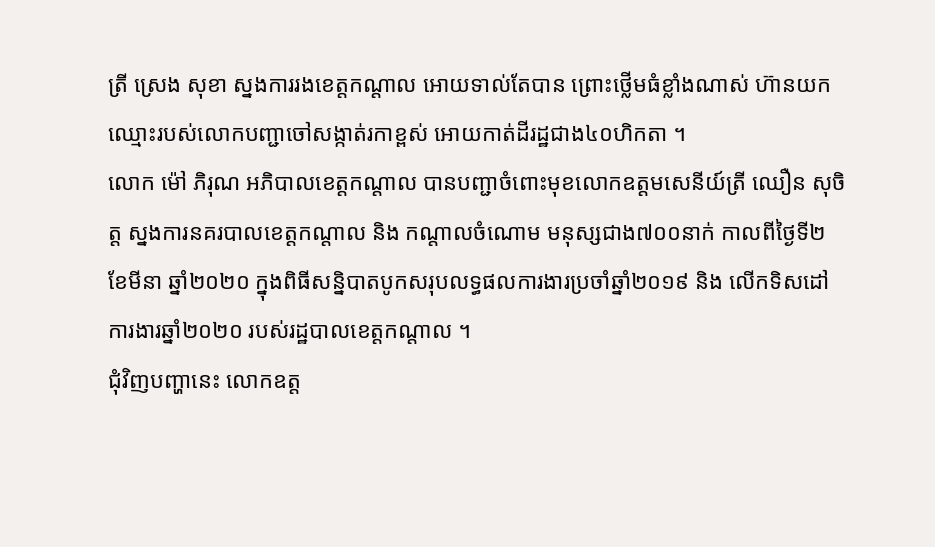ត្រី ស្រេង សុខា ស្នងការរងខេត្តកណ្តាល អោយទាល់តែបាន ព្រោះថ្លើមធំខ្លាំងណាស់ ហ៊ានយកឈ្មោះរបស់លោកបញ្ជាចៅសង្កាត់រកាខ្ពស់ អោយកាត់ដីរដ្ឋជាង៤០ហិកតា ។
លោក ម៉ៅ ភិរុណ អភិបាលខេត្តកណ្តាល បានបញ្ជាចំពោះមុខលោកឧត្តមសេនីយ៍ត្រី ឈឿន សុចិត្ត ស្នងការនគរបាលខេត្តកណ្តាល និង កណ្តាលចំណោម មនុស្សជាង៧០០នាក់ កាលពីថ្ងៃទី២ ខែមីនា ឆ្នាំ២០២០ ក្នុងពិធីសន្និបាតបូកសរុបលទ្ធផលការងារប្រចាំឆ្នាំ២០១៩ និង លើកទិសដៅការងារឆ្នាំ២០២០ របស់រដ្ឋបាលខេត្តកណ្ដាល ។
ជុំវិញបញ្ហានេះ លោកឧត្ត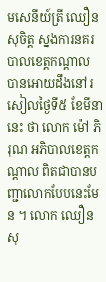មសេនីយ៍ត្រី ឈឿន សុចិត្ត ស្នងការនគរបាលខេត្តកណ្តាល បានអោយដឹងនៅរសៀលថ្ងៃទី៥ ខែមីនា នេះ ថា លោក ម៉ៅ ភិរុណ អភិបាលខេត្តកណ្តាល ពិតជាបានបញ្ជាលោកបែបនេះមែន ។ លោក ឈឿន សុ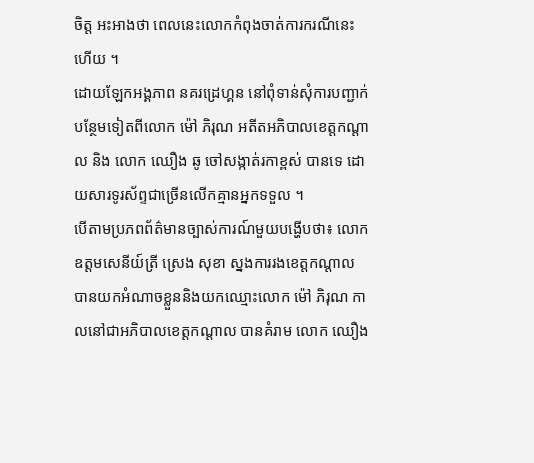ចិត្ត អះអាងថា ពេលនេះលោកកំពុងចាត់ការករណីនេះ ហើយ ។
ដោយឡែកអង្គភាព នគរដ្រេហ្គន នៅពុំទាន់សុំការបញ្ជាក់បន្ថែមទៀតពីលោក ម៉ៅ ភិរុណ អតីតអភិបាលខេត្តកណ្តាល និង លោក ឈឿង ឆូ ចៅសង្កាត់រកាខ្ពស់ បានទេ ដោយសារទូរស័ព្ទជាច្រើនលើកគ្មានអ្នកទទួល ។
បើតាមប្រភពព័ត៌មានច្បាស់ការណ៍មួយបង្ហើបថា៖ លោកឧត្តមសេនីយ៍ត្រី ស្រេង សុខា ស្នងការរងខេត្តកណ្តាល បានយកអំណាចខ្លួននិងយកឈ្មោះលោក ម៉ៅ ភិរុណ កាលនៅជាអភិបាលខេត្តកណ្តាល បានគំរាម លោក ឈឿង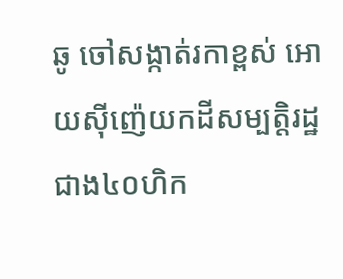ឆូ ចៅសង្កាត់រកាខ្ពស់ អោយសុីញ៉េយកដីសម្បត្តិរដ្ឋ ជាង៤០ហិក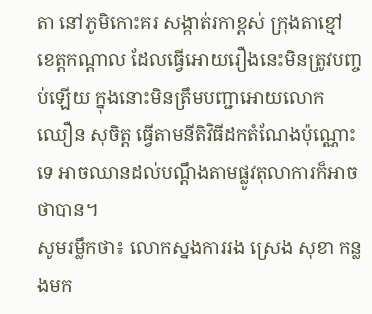តា នៅភូមិកោះគរ សង្កាត់រកាខ្ពស់ ក្រុងតាខ្មៅ ខេត្តកណ្តាល ដែលធ្វើអោយរឿងនេះមិនត្រូវបញ្ចប់ឡើយ ក្នុងនោះមិនត្រឹមបញ្ជាអោយលោក ឈឿន សុចិត្ត ធ្វើតាមនីតិវិធីដកតំណែងប៉ុណ្ណោះទេ អាចឈានដល់បណ្តឹងតាមផ្លូវតុលាការក៏អាចថាបាន។
សូមរម្លឹកថា៖ លោកស្នងការរង ស្រេង សុខា កន្លងមក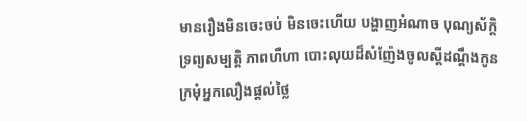មានរឿងមិនចេះចប់ មិនចេះហើយ បង្ហាញអំណាច បុណ្យស័ក្តិ ទ្រព្យសម្បត្តិ ភាពហឺហា បោះលុយដ៏សំញ៉ែងចូលស្តីដណ្តឹងកូនក្រមុំអ្នកលឿងផ្តល់ថ្លៃ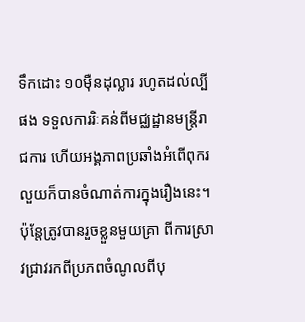ទឹកដោះ ១០មុឺនដុល្លារ រហូតដល់ល្បីផង ទទួលការរិៈគន់ពីមជ្ឈដ្ឋានមន្ត្រីរាជការ ហើយអង្គភាពប្រឆាំងអំពើពុករលួយក៏បានចំណាត់ការក្នុងរឿងនេះ។ ប៉ុន្តែត្រូវបានរួចខ្លួនមួយគ្រា ពីការស្រាវជ្រាវរកពីប្រភពចំណូលពីបុ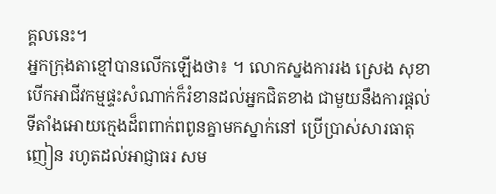គ្គលនេះ។
អ្នកក្រុងតាខ្មៅបានលើកឡើងថា៖ ។ លោកស្នងការរង ស្រេង សុខា បើកអាជីវកម្មផ្ទះសំណាក់ក៏រំខានដល់អ្នកជិតខាង ជាមួយនឹងការផ្តល់ទីតាំងអោយក្មេងដ៏ពពាក់ពពូនគ្នាមកស្នាក់នៅ ប្រើប្រាស់សារធាតុញៀន រហូតដល់អាជ្ញាធរ សម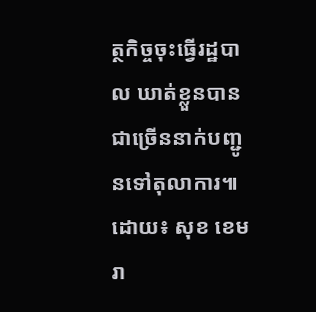ត្ថកិច្ចចុះធ្វើរដ្ឋបាល ឃាត់ខ្លួនបានជាច្រើននាក់បញ្ជូនទៅតុលាការ៕
ដោយ៖ សុខ ខេមរា